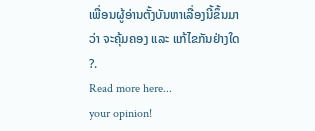ເພື່ອນຜູ້ອ່ານຕັ້ງບັນຫາເລື່ອງນີ້ຂຶ້ນມາ
ວ່າ ຈະຄຸ້ມຄອງ ແລະ ແກ້ໄຂກັນຢ່າງໃດ ?.
Read more here...
your opinion!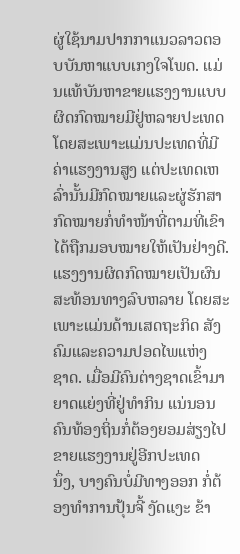ຜູ່ໃຊ້ນາມປາກກາແນວລາວຕອບບັນຫາແບບເກງໃຈໂພດ. ແມ່ນແທ້ບັນຫາຂາຍແຮງງານແບບຜິດກົດໝາຍມີຢູ່ຫລາຍປະເທດ
ໂດຍສະເພາະແມ່ນປະເທດທີ່ມີຄ່າແຮງງານສູງ ແຕ່ປະເທດເຫລົ່ານັ້ນມີກົດໝາຍແລະຜູ່ຮັກສາກົດໝາຍກໍ່ທໍາໜ້າທີ່ຕາມທີ່ເຂົາ
ໄດ້ຖືກມອບໝາຍໃຫ້ເປັນຢ່າງດີ.
ແຮງງານຜິດກົດໝາຍເປັນຜົນສະທ້ອນທາງລົບຫລາຍ ໂດຍສະເພາະແມ່ນດ້ານເສດຖະກິດ ສັງຄົມແລະຄວາມປອດໄພແຫ່ງ
ຊາດ. ເມື່ອມີຄົນຕ່າງຊາດເຂົ້າມາຍາດແຍ່ງທີ່ຢູ່ທໍາກິນ ແນ່ນອນຄົນທ້ອງຖິ່ນກໍ່ຕ້ອງຍອມສ່ຽງໄປຂາຍແຮງງານຢູ່ອີກປະເທດ
ນຶ່ງ, ບາງຄົນບໍ່ມີທາງອອກ ກໍ່ຕ້ອງທໍາການປຸ້ນຈີ້ ງັດແງະ ຂ້າ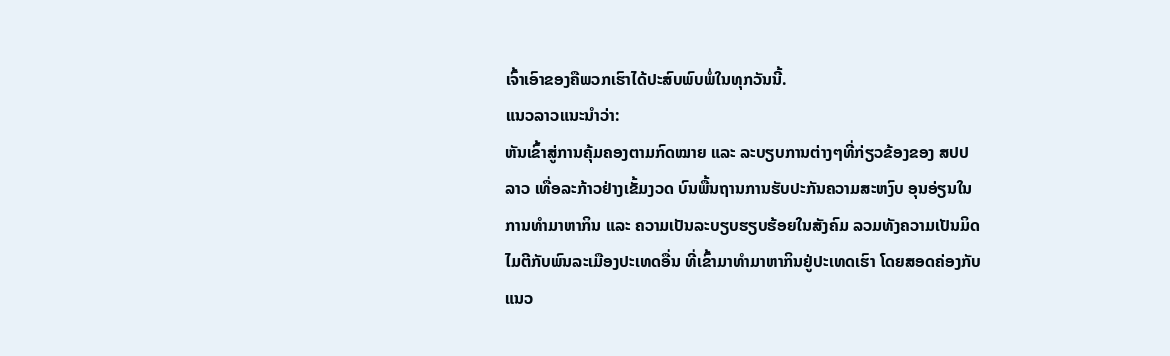ເຈົ້າເອົາຂອງຄືພວກເຮົາໄດ້ປະສົບພົບພໍ່ໃນທຸກວັນນີ້.
ແນວລາວແນະນໍາວ່າ:
ຫັນເຂົ້າສູ່ການຄຸ້ມຄອງຕາມກົດໝາຍ ແລະ ລະບຽບການຕ່າງໆທີ່ກ່ຽວຂ້ອງຂອງ ສປປ ລາວ ເທື່ອລະກ້າວຢ່າງເຂັ້ມງວດ ບົນພື້ນຖານການຮັບປະກັນຄວາມສະຫງົບ ອຸນອ່ຽນໃນການທຳມາຫາກິນ ແລະ ຄວາມເປັນລະບຽບຮຽບຮ້ອຍໃນສັງຄົມ ລວມທັງຄວາມເປັນມິດໄມຕີກັບພົນລະເມືອງປະເທດອື່ນ ທີ່ເຂົ້າມາທຳມາຫາກິນຢູ່ປະເທດເຮົາ ໂດຍສອດຄ່ອງກັບແນວ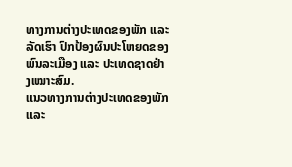ທາງການຕ່າງປະເທດຂອງພັກ ແລະ ລັດເຮົາ ປົກປ້ອງຜົນປະໂຫຍດຂອງພົນລະເມືອງ ແລະ ປະເທດຊາດຢ່າງເໝາະສົມ.
ແນວທາງການຕ່າງປະເທດຂອງພັກແລະ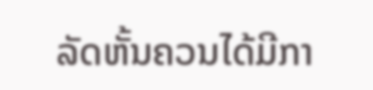ລັດຫັ້ນຄວນໄດ້ມີກາ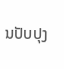ນປັບປຸງ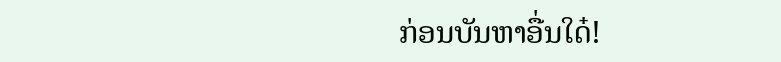ກ່ອນບັນຫາອື່ນໃດ໋!